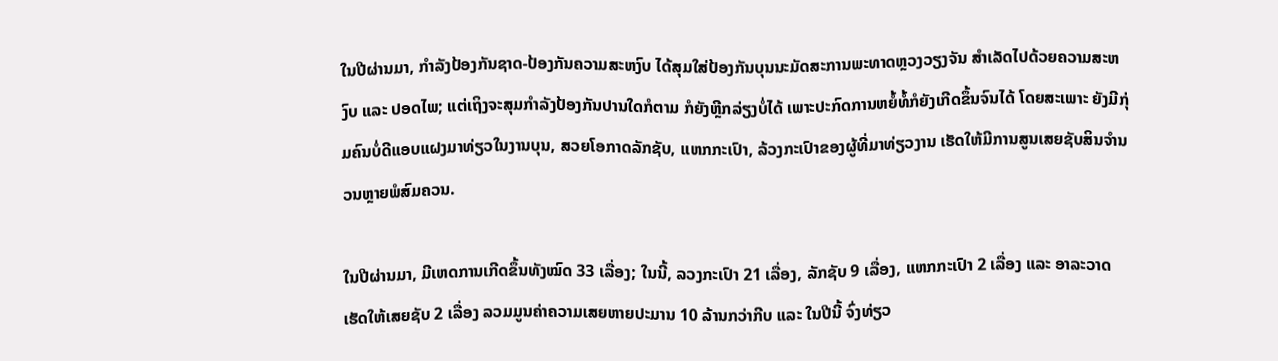ໃນປີຜ່ານມາ, ກໍາລັງປ້ອງກັນຊາດ-ປ້ອງກັນຄວາມສະຫງົບ ໄດ້ສຸມໃສ່ປ້ອງກັນບຸນນະມັດສະການພະທາດຫຼວງວຽງຈັນ ສໍາເລັດໄປດ້ວຍຄວາມສະຫງົບ ແລະ ປອດໄພ; ແຕ່ເຖິງຈະສຸມກໍາລັງປ້ອງກັນປານໃດກໍຕາມ ກໍຍັງຫຼີກລ່ຽງບໍ່ໄດ້ ເພາະປະກົດການຫຍໍ້ທໍ້ກໍຍັງເກີດຂຶ້ນຈົນໄດ້ ໂດຍສະເພາະ ຍັງມີກຸ່ມຄົນບໍ່ດີແອບແຝງມາທ່ຽວໃນງານບຸນ, ສວຍໂອກາດລັກຊັບ, ແຫກກະເປົາ, ລ້ວງກະເປົາຂອງຜູ້ທີ່ມາທ່ຽວງານ ເຮັດໃຫ້ມີການສູນເສຍຊັບສິນຈໍານວນຫຼາຍພໍສົມຄວນ.

ໃນປີຜ່ານມາ, ມີເຫດການເກີດຂຶ້ນທັງໝົດ 33 ເລື່ອງ; ໃນນີ້, ລວງກະເປົາ 21 ເລື່ອງ, ລັກຊັບ 9 ເລື່ອງ, ແຫກກະເປົາ 2 ເລື່ອງ ແລະ ອາລະວາດເຮັດໃຫ້ເສຍຊັບ 2 ເລື່ອງ ລວມມູນຄ່າຄວາມເສຍຫາຍປະມານ 10 ລ້ານກວ່າກີບ ແລະ ໃນປີນີ້ ຈົ່ງທ່ຽວ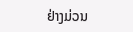ຢ່າງມ່ວນ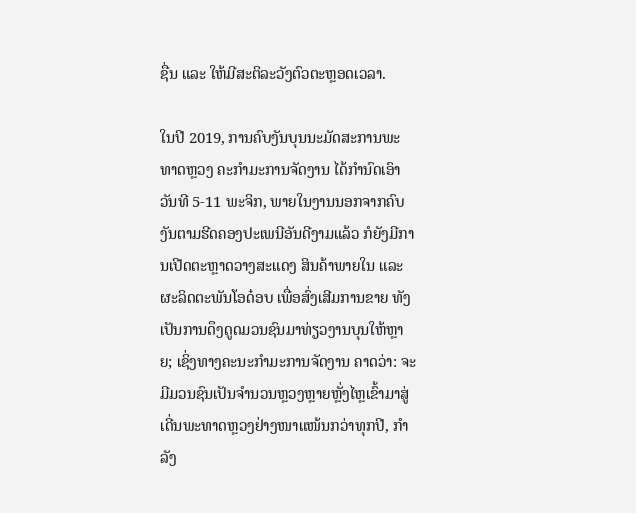ຊື່ນ ແລະ ໃຫ້ມີສະຕິລະວັງຕົວຕະຫຼອດເວລາ.

ໃນປີ 2019, ການຄົບງັນບຸນນະມັດສະການພະທາດຫຼວງ ຄະກໍາມະການຈັດງານ ໄດ້ກໍານົດເອົາວັນທີ 5-11 ພະຈິກ, ພາຍໃນງານນອກຈາກຄົບງັນຕາມຮີດຄອງປະເພນີອັນດີງາມແລ້ວ ກໍຍັງມີການເປີດຕະຫຼາດວາງສະແດງ ສິນຄ້າພາຍໃນ ແລະ ຜະລິດຕະພັນໂອດ໋ອບ ເພື່ອສົ່ງເສີມການຂາຍ ທັງເປັນການດຶງດູດມວນຊົນມາທ່ຽວງານບຸນໃຫ້ຫຼາຍ; ເຊິ່ງທາງຄະນະກໍາມະການຈັດງານ ຄາດວ່າ: ຈະມີມວນຊົນເປັນຈໍານວນຫຼວງຫຼາຍຫຼັ່ງໄຫຼເຂົ້າມາສູ່ເດີ່ນພະທາດຫຼວງຢ່າງໜາແໜ້ນກວ່າທຸກປີ, ກໍາລັງ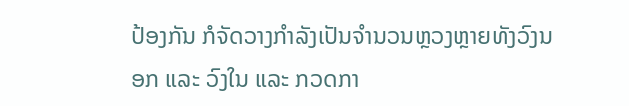ປ້ອງກັນ ກໍຈັດວາງກໍາລັງເປັນຈໍານວນຫຼວງຫຼາຍທັງວົງນອກ ແລະ ວົງໃນ ແລະ ກວດກາ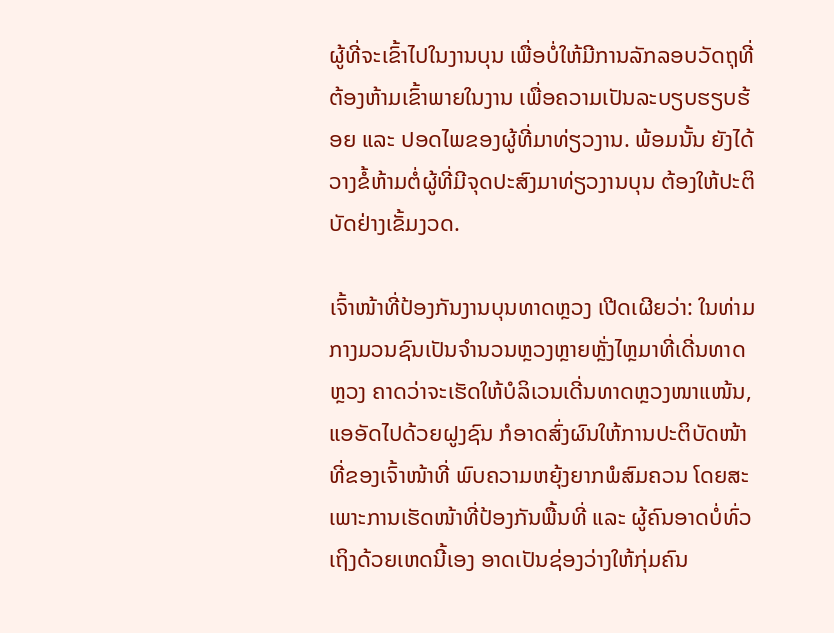ຜູ້ທີ່ຈະເຂົ້າໄປໃນງານບຸນ ເພື່ອບໍ່ໃຫ້ມີການລັກລອບວັດຖຸທີ່ຕ້ອງຫ້າມເຂົ້າພາຍໃນງານ ເພື່ອຄວາມເປັນລະບຽບຮຽບຮ້ອຍ ແລະ ປອດໄພຂອງຜູ້ທີ່ມາທ່ຽວງານ. ພ້ອມນັ້ນ ຍັງໄດ້ວາງຂໍ້ຫ້າມຕໍ່ຜູ້ທີ່ມີຈຸດປະສົງມາທ່ຽວງານບຸນ ຕ້ອງໃຫ້ປະຕິບັດຢ່າງເຂັ້ມງວດ.

ເຈົ້າໜ້າທີ່ປ້ອງກັນງານບຸນທາດຫຼວງ ເປີດເຜີຍວ່າ: ໃນທ່າມກາງມວນຊົນເປັນຈໍານວນຫຼວງຫຼາຍຫຼັ່ງໄຫຼມາທີ່ເດີ່ນທາດຫຼວງ ຄາດວ່າຈະເຮັດໃຫ້ບໍລິເວນເດີ່ນທາດຫຼວງໜາແໜ້ນ, ແອອັດໄປດ້ວຍຝູງຊົນ ກໍອາດສົ່ງຜົນໃຫ້ການປະຕິບັດໜ້າທີ່ຂອງເຈົ້າໜ້າທີ່ ພົບຄວາມຫຍຸ້ງຍາກພໍສົມຄວນ ໂດຍສະເພາະການເຮັດໜ້າທີ່ປ້ອງກັນພື້ນທີ່ ແລະ ຜູ້ຄົນອາດບໍ່ທົ່ວເຖິງດ້ວຍເຫດນີ້ເອງ ອາດເປັນຊ່ອງວ່າງໃຫ້ກຸ່ມຄົນ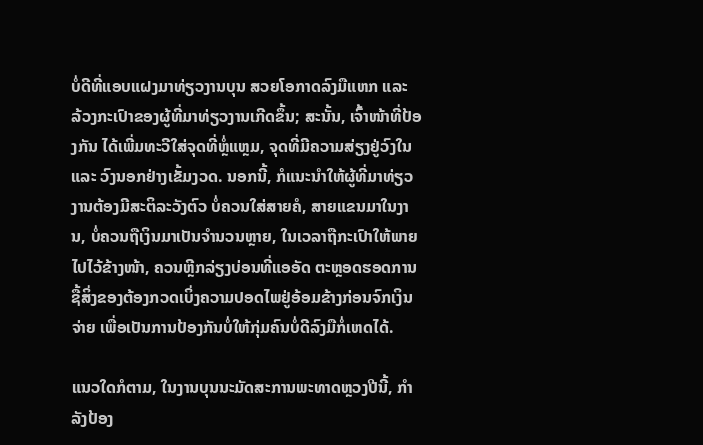ບໍ່ດີທີ່ແອບແຝງມາທ່ຽວງານບຸນ ສວຍໂອກາດລົງມືແຫກ ແລະ ລ້ວງກະເປົາຂອງຜູ້ທີ່ມາທ່ຽວງານເກີດຂຶ້ນ; ສະນັ້ນ, ເຈົ້າໜ້າທີ່ປ້ອງກັນ ໄດ້ເພີ່ມທະວີໃສ່ຈຸດທີ່ຫຼໍ່ແຫຼມ, ຈຸດທີ່ມີຄວາມສ່ຽງຢູ່ວົງໃນ ແລະ ວົງນອກຢ່າງເຂັ້ມງວດ. ນອກນີ້, ກໍແນະນໍາໃຫ້ຜູ້ທີ່ມາທ່ຽວງານຕ້ອງມີສະຕິລະວັງຕົວ ບໍ່ຄວນໃສ່ສາຍຄໍ, ສາຍແຂນມາໃນງານ, ບໍ່ຄວນຖືເງິນມາເປັນຈໍານວນຫຼາຍ, ໃນເວລາຖືກະເປົາໃຫ້ພາຍໄປໄວ້ຂ້າງໜ້າ, ຄວນຫຼີກລ່ຽງບ່ອນທີ່ແອອັດ ຕະຫຼອດຮອດການຊື້ສິ່ງຂອງຕ້ອງກວດເບິ່ງຄວາມປອດໄພຢູ່ອ້ອມຂ້າງກ່ອນຈົກເງິນຈ່າຍ ເພື່ອເປັນການປ້ອງກັນບໍ່ໃຫ້ກຸ່ມຄົນບໍ່ດີລົງມືກໍ່ເຫດໄດ້.

ແນວໃດກໍຕາມ, ໃນງານບຸນນະມັດສະການພະທາດຫຼວງປີນີ້, ກໍາລັງປ້ອງ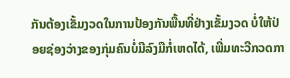ກັນຕ້ອງເຂັ້ມງວດໃນການປ້ອງກັນພື້ນທີ່ຢ່າງເຂັ້ມງວດ ບໍ່ໃຫ້ປ່ອຍຊ່ອງວ່າງຂອງກຸ່ມຄົນບໍ່ມີລົງມືກໍ່ເຫດໄດ້, ເພີ່ມທະວີກວດກາ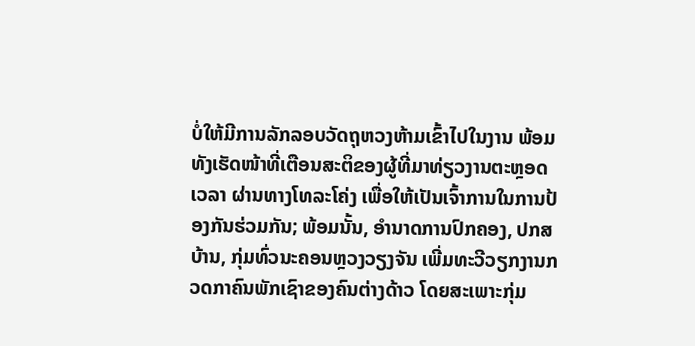ບໍ່ໃຫ້ມີການລັກລອບວັດຖຸຫວງຫ້າມເຂົ້າໄປໃນງານ ພ້ອມທັງເຮັດໜ້າທີ່ເຕືອນສະຕິຂອງຜູ້ທີ່ມາທ່ຽວງານຕະຫຼອດເວລາ ຜ່ານທາງໂທລະໂຄ່ງ ເພື່ອໃຫ້ເປັນເຈົ້າການໃນການປ້ອງກັນຮ່ວມກັນ; ພ້ອມນັ້ນ, ອໍານາດການປົກຄອງ, ປກສ ບ້ານ, ກຸ່ມທົ່ວນະຄອນຫຼວງວຽງຈັນ ເພີ່ມທະວີວຽກງານກວດກາຄົນພັກເຊົາຂອງຄົນຕ່າງດ້າວ ໂດຍສະເພາະກຸ່ມ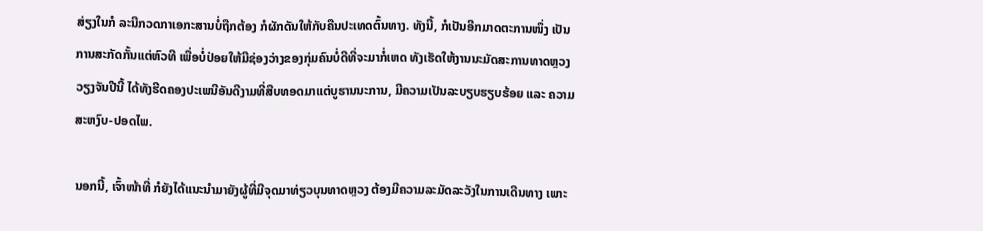ສ່ຽງໃນກໍ ລະນີກວດກາເອກະສານບໍ່ຖືກຕ້ອງ ກໍຜັກດັນໃຫ້ກັບຄືນປະເທດຕົ້ນທາງ. ທັງນີ້, ກໍເປັນອີກມາດຕະການໜຶ່ງ ເປັນການສະກັດກັ້ນແຕ່ຫົວທີ ເພື່ອບໍ່ປ່ອຍໃຫ້ມີຊ່ອງວ່າງຂອງກຸ່ມຄົນບໍ່ດີທີ່ຈະມາກໍ່ເຫດ ທັງເຮັດໃຫ້ງານນະມັດສະການທາດຫຼວງວຽງຈັນປີນີ້ ໄດ້ທັງຮີດຄອງປະເພນີອັນດີງາມທີ່ສືບທອດມາແຕ່ບູຮານນະການ, ມີຄວາມເປັນລະບຽບຮຽບຮ້ອຍ ແລະ ຄວາມສະຫງົບ-ປອດໄພ.

ນອກນີ້, ເຈົ້າໜ້າທີ່ ກໍຍັງໄດ້ແນະນໍາມາຍັງຜູ້ທີ່ມີຈຸດມາທ່ຽວບຸນທາດຫຼວງ ຕ້ອງມີຄວາມລະມັດລະວັງໃນການເດີນທາງ ເພາະ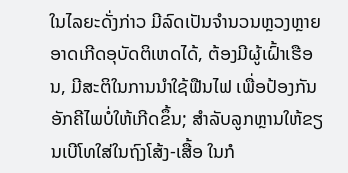ໃນໄລຍະດັ່ງກ່າວ ມີລົດເປັນຈໍານວນຫຼວງຫຼາຍ ອາດເກີດອຸບັດຕິເຫດໄດ້, ຕ້ອງມີຜູ້ເຝົ້າເຮືອນ, ມີສະຕິໃນການນໍາໃຊ້ຟືນໄຟ ເພື່ອປ້ອງກັນອັກຄີໄພບໍ່ໃຫ້ເກີດຂຶ້ນ; ສໍາລັບລູກຫຼານໃຫ້ຂຽນເບີໂທໃສ່ໃນຖົງໂສ້ງ-ເສື້ອ ໃນກໍ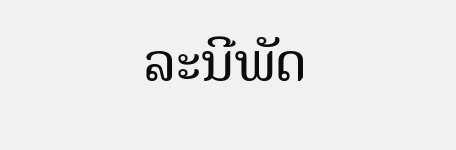ລະນີພັດ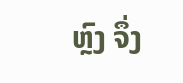ຫຼົງ ຈຶ່ງ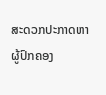ສະດວກປະກາດຫາຜູ້ປົກຄອງ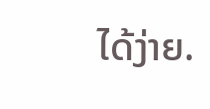ໄດ້ງ່າຍ.